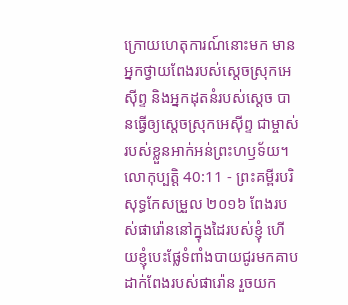ក្រោយហេតុការណ៍នោះមក មានអ្នកថ្វាយពែងរបស់ស្តេចស្រុកអេស៊ីព្ទ និងអ្នកដុតនំរបស់ស្ដេច បានធ្វើឲ្យស្ដេចស្រុកអេស៊ីព្ទ ជាម្ចាស់របស់ខ្លួនអាក់អន់ព្រះហឫទ័យ។
លោកុប្បត្តិ 40:11 - ព្រះគម្ពីរបរិសុទ្ធកែសម្រួល ២០១៦ ពែងរបស់ផារ៉ោននៅក្នុងដៃរបស់ខ្ញុំ ហើយខ្ញុំបេះផ្លែទំពាំងបាយជូរមកគាបដាក់ពែងរបស់ផារ៉ោន រួចយក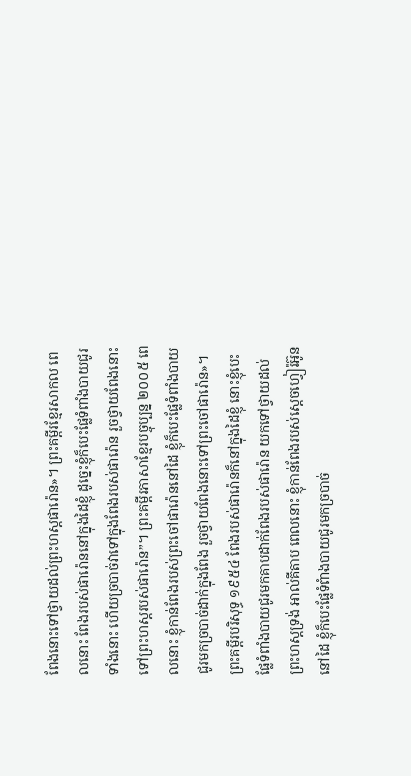ពែងនោះទៅថ្វាយដល់ព្រះហស្តផារ៉ោន»។ ព្រះគម្ពីរខ្មែរសាកល ពេលនោះ ពែងរបស់ផារ៉ោននៅក្នុងដៃខ្ញុំ ដូច្នេះខ្ញុំក៏បេះផ្លែទំពាំងបាយជូរទាំងនោះ ហើយច្របាច់វាទៅក្នុងពែងរបស់ផារ៉ោន រួចថ្វាយពែងនោះទៅព្រះហស្តរបស់ផារ៉ោន”។ ព្រះគម្ពីរភាសាខ្មែរបច្ចុប្បន្ន ២០០៥ ពេលនោះ ខ្ញុំកាន់ពែងរបស់ព្រះចៅផារ៉ោននៅដៃ ខ្ញុំក៏បេះផ្លែទំពាំងបាយជូរមកច្របាច់ដាក់ក្នុងពែង រួចថ្វាយពែងនោះទៅព្រះចៅផារ៉ោន»។ ព្រះគម្ពីរបរិសុទ្ធ ១៩៥៤ ពែងរបស់ផារ៉ោនក៏នៅក្នុងដៃខ្ញុំ នោះខ្ញុំបេះផ្លែទំពាំងបាយជូរមកគាបដាក់ពែងរបស់ផារ៉ោន យកទៅថ្វាយដល់ព្រះហស្តទ្រង់ អាល់គីតាប ពេលនោះ ខ្ញុំកាន់ពែងរបស់ស្តេចហ្វៀរ៉អ៊ូននៅដៃ ខ្ញុំក៏បេះផ្លែទំពំាងបាយជូរមកច្របាច់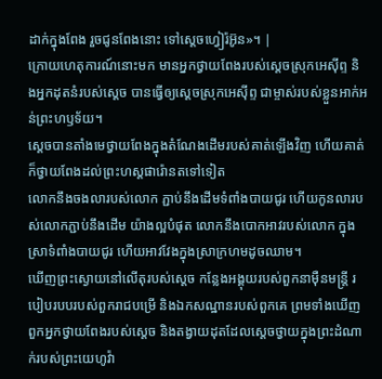ដាក់ក្នុងពែង រួចជូនពែងនោះ ទៅស្តេចហ្វៀរ៉អ៊ូន»។ |
ក្រោយហេតុការណ៍នោះមក មានអ្នកថ្វាយពែងរបស់ស្តេចស្រុកអេស៊ីព្ទ និងអ្នកដុតនំរបស់ស្ដេច បានធ្វើឲ្យស្ដេចស្រុកអេស៊ីព្ទ ជាម្ចាស់របស់ខ្លួនអាក់អន់ព្រះហឫទ័យ។
ស្ដេចបានតាំងមេថ្វាយពែងក្នុងតំណែងដើមរបស់គាត់ឡើងវិញ ហើយគាត់ក៏ថ្វាយពែងដល់ព្រះហស្តផារ៉ោនតទៅទៀត
លោកនឹងចងលារបស់លោក ភ្ជាប់នឹងដើមទំពាំងបាយជូរ ហើយកូនលារបស់លោកភ្ជាប់នឹងដើម យ៉ាងល្អបំផុត លោកនឹងបោកអាវរបស់លោក ក្នុងស្រាទំពាំងបាយជូរ ហើយអាវវែងក្នុងស្រាក្រហមដូចឈាម។
ឃើញព្រះស្ងោយនៅលើតុរបស់ស្ដេច កន្លែងអង្គុយរបស់ពួកនាម៉ឺនមន្ត្រី របៀបរបបរបស់ពួករាជបម្រើ និងឯកសណ្ឋានរបស់ពួកគេ ព្រមទាំងឃើញពួកអ្នកថ្វាយពែងរបស់ស្ដេច និងតង្វាយដុតដែលស្ដេចថ្វាយក្នុងព្រះដំណាក់របស់ព្រះយេហូវ៉ា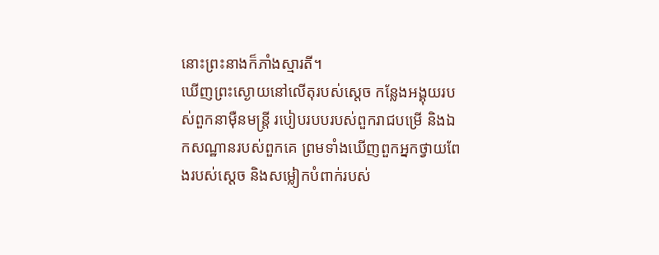នោះព្រះនាងក៏ភាំងស្មារតី។
ឃើញព្រះស្ងោយនៅលើតុរបស់ស្ដេច កន្លែងអង្គុយរបស់ពួកនាម៉ឺនមន្ត្រី របៀបរបបរបស់ពួករាជបម្រើ និងឯកសណ្ឋានរបស់ពួកគេ ព្រមទាំងឃើញពួកអ្នកថ្វាយពែងរបស់ស្ដេច និងសម្លៀកបំពាក់របស់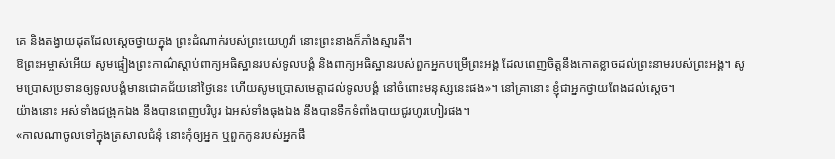គេ និងតង្វាយដុតដែលស្ដេចថ្វាយក្នុង ព្រះដំណាក់របស់ព្រះយេហូវ៉ា នោះព្រះនាងក៏ភាំងស្មារតី។
ឱព្រះអម្ចាស់អើយ សូមផ្ទៀងព្រះកាណ៌ស្តាប់ពាក្យអធិស្ឋានរបស់ទូលបង្គំ និងពាក្យអធិស្ឋានរបស់ពួកអ្នកបម្រើព្រះអង្គ ដែលពេញចិត្តនឹងកោតខ្លាចដល់ព្រះនាមរបស់ព្រះអង្គ។ សូមប្រោសប្រទានឲ្យទូលបង្គំមានជោគជ័យនៅថ្ងៃនេះ ហើយសូមប្រោសមេត្តាដល់ទូលបង្គំ នៅចំពោះមនុស្សនេះផង»។ នៅគ្រានោះ ខ្ញុំជាអ្នកថ្វាយពែងដល់ស្តេច។
យ៉ាងនោះ អស់ទាំងជង្រុកឯង នឹងបានពេញបរិបូរ ឯអស់ទាំងធុងឯង នឹងបានទឹកទំពាំងបាយជូរហូរហៀរផង។
«កាលណាចូលទៅក្នុងត្រសាលជំនុំ នោះកុំឲ្យអ្នក ឬពួកកូនរបស់អ្នកផឹ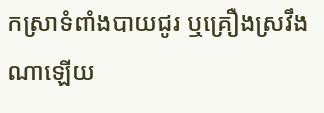កស្រាទំពាំងបាយជូរ ឬគ្រឿងស្រវឹងណាឡើយ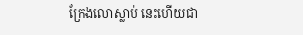ក្រែងលោស្លាប់ នេះហើយជា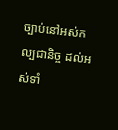ច្បាប់នៅអស់កល្បជានិច្ច ដល់អស់ទាំ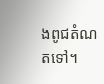ងពូជតំណតទៅ។